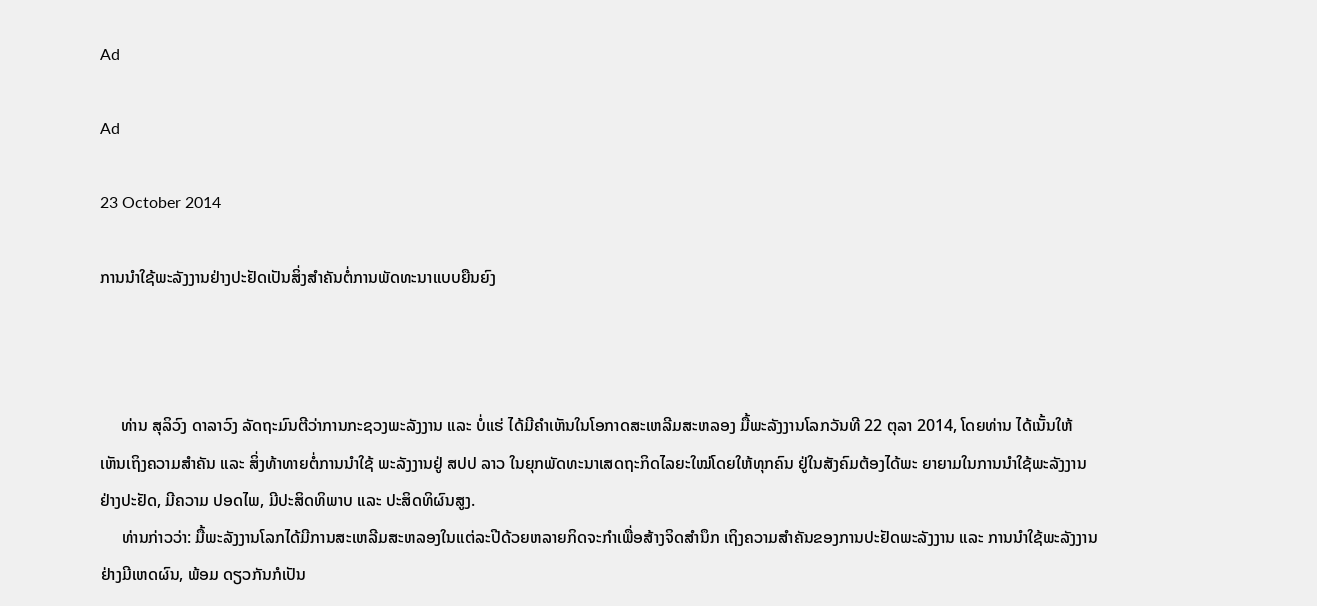Ad

Ad

23 October 2014

ການນຳໃຊ້ພະລັງງານຢ່າງປະຢັດເປັນສິ່ງສຳຄັນຕໍ່ການພັດທະນາແບບຍືນຍົງ



     ທ່ານ ສຸລິວົງ ດາລາວົງ ລັດຖະມົນຕີວ່າການກະຊວງພະລັງງານ ແລະ ບໍ່ແຮ່ ໄດ້ມີຄຳເຫັນໃນໂອກາດສະເຫລີມສະຫລອງ ມື້ພະລັງງານໂລກວັນທີ 22 ຕຸລາ 2014, ໂດຍທ່ານ ໄດ້ເນັ້ນໃຫ້ເຫັນເຖິງຄວາມສຳຄັນ ແລະ ສິ່ງທ້າທາຍຕໍ່ການນຳໃຊ້ ພະລັງງານຢູ່ ສປປ ລາວ ໃນຍຸກພັດທະນາເສດຖະກິດໄລຍະໃໝ່ໂດຍໃຫ້ທຸກຄົນ ຢູ່ໃນສັງຄົມຕ້ອງໄດ້ພະ ຍາຍາມໃນການນຳໃຊ້ພະລັງງານຢ່າງປະຢັດ, ມີຄວາມ ປອດໄພ, ມີປະສິດທິພາບ ແລະ ປະສິດທິຜົນສູງ.
     ທ່ານກ່າວວ່າ: ມື້ພະລັງງານໂລກໄດ້ມີການສະເຫລີມສະຫລອງໃນແຕ່ລະປີດ້ວຍຫລາຍກິດຈະກຳເພື່ອສ້າງຈິດສຳນຶກ ເຖິງຄວາມສຳຄັນຂອງການປະຢັດພະລັງງານ ແລະ ການນຳໃຊ້ພະລັງງານຢ່າງມີເຫດຜົນ, ພ້ອມ ດຽວກັນກໍເປັນ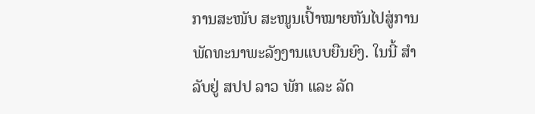ການສະໜັບ ສະໜູນເປົ້າໝາຍຫັນໄປສູ່ການພັດທະນາພະລັງງານແບບຍືນຍົງ. ໃນນີ້ ສຳລັບຢູ່ ສປປ ລາວ ພັກ ແລະ ລັດ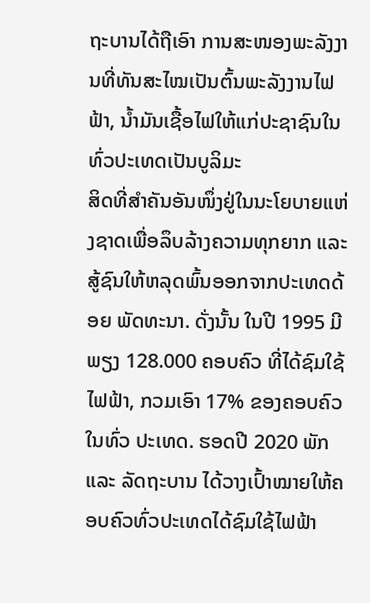ຖະບານໄດ້ຖືເອົາ ການສະໜອງພະລັງງານທີ່ທັນສະໄໝເປັນຕົ້ນພະລັງງານໄຟຟ້າ, ນ້ຳມັນເຊື້ອໄຟໃຫ້ແກ່ປະຊາຊົນໃນທົ່ວປະເທດເປັນບູລິມະ
ສິດທີ່ສຳຄັນອັນໜຶ່ງຢູ່ໃນນະໂຍບາຍແຫ່ງຊາດເພື່ອລຶບລ້າງຄວາມທຸກຍາກ ແລະ ສູ້ຊົນໃຫ້ຫລຸດພົ້ນອອກຈາກປະເທດດ້ອຍ ພັດທະນາ. ດັ່ງນັ້ນ ໃນປີ 1995 ມີພຽງ 128.000 ຄອບຄົວ ທີ່ໄດ້ຊົມໃຊ້ໄຟຟ້າ, ກວມເອົາ 17% ຂອງຄອບຄົວໃນທົ່ວ ປະເທດ. ຮອດປີ 2020 ພັກ ແລະ ລັດຖະບານ ໄດ້ວາງເປົ້າໝາຍໃຫ້ຄອບຄົວທົ່ວປະເທດໄດ້ຊົມໃຊ້ໄຟຟ້າ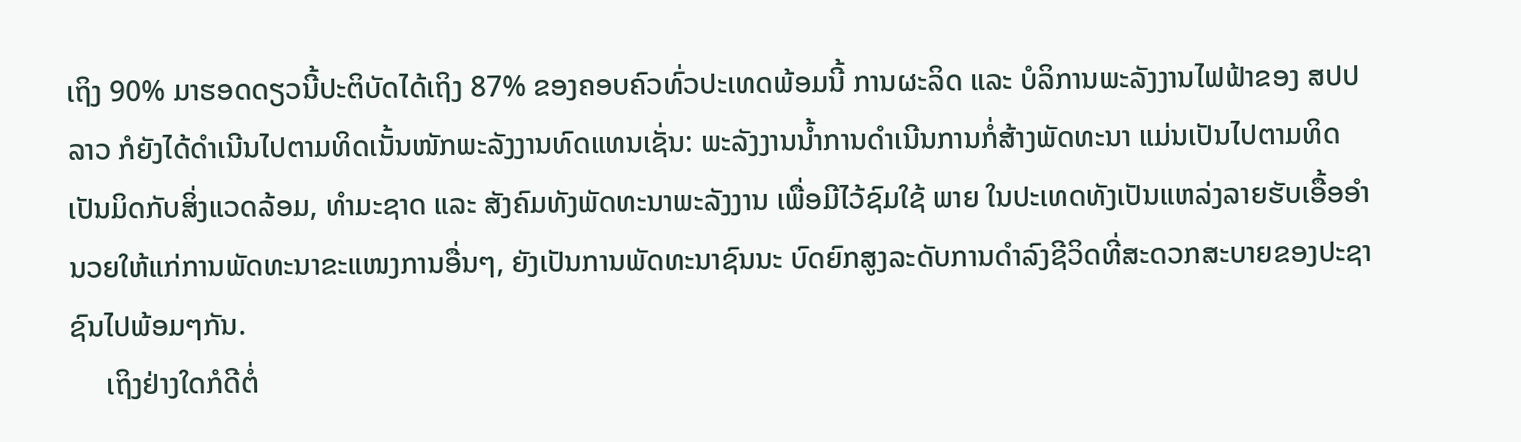ເຖິງ 90% ມາຮອດດຽວນີ້ປະຕິບັດໄດ້ເຖິງ 87% ຂອງຄອບຄົວທົ່ວປະເທດພ້ອມນີ້ ການຜະລິດ ແລະ ບໍລິການພະລັງງານໄຟຟ້າຂອງ ສປປ ລາວ ກໍຍັງໄດ້ດຳເນີນໄປຕາມທິດເນັ້ນໜັກພະລັງງານທົດແທນເຊັ່ນ: ພະລັງງານນ້ຳການດຳເນີນການກໍ່ສ້າງພັດທະນາ ແມ່ນເປັນໄປຕາມທິດເປັນມິດກັບສິ່ງແວດລ້ອມ, ທຳມະຊາດ ແລະ ສັງຄົມທັງພັດທະນາພະລັງງານ ເພື່ອມີໄວ້ຊົມໃຊ້ ພາຍ ໃນປະເທດທັງເປັນແຫລ່ງລາຍຮັບເອື້ອອຳນວຍໃຫ້ແກ່ການພັດທະນາຂະແໜງການອື່ນໆ, ຍັງເປັນການພັດທະນາຊົນນະ ບົດຍົກສູງລະດັບການດຳລົງຊີວິດທີ່ສະດວກສະບາຍຂອງປະຊາຊົນໄປພ້ອມໆກັນ.
     ເຖິງຢ່າງໃດກໍດີຕໍ່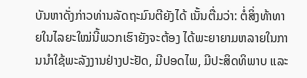ບັນຫາດັ່ງກ່າວທ່ານລັດຖະມົນຕີຍັງໄດ້ ເນັ້ນຕື່ມວ່າ: ຕໍ່ສິ່ງທ້າທາຍໃນໄລຍະໃໝ່ນີ້ພວກເຮົາຍັງຈະຕ້ອງ ໄດ້ພະຍາຍາມຫລາຍໃນການນຳໃຊ້ພະລັງງານຢ່າງປະຢັດ, ມີປອດໄພ, ມີປະສິດທິພາບ ແລະ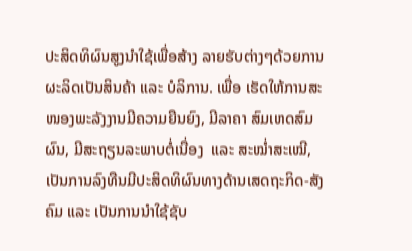ປະສິດທິຜົນສູງນຳໃຊ້ເພື່ອສ້າງ ລາຍຮັບຕ່າງໆດ້ວຍການຜະລິດເປັນສິນຄ້າ ແລະ ບໍລິການ. ເພື່ອ ເຮັດໃຫ້ການສະໜອງພະລັງງານມີຄວາມຍືນຍົງ, ມີລາຄາ ສົມເຫດສົມຜົນ, ມີສະຖຽນລະພາບຕໍ່ເນື່ອງ  ແລະ ສະໝ່ຳສະເໝີ, ເປັນການລົງທືນມີປະສິດທິຜົນທາງດ້ານເສດຖະກິດ-ສັງ ຄົມ ແລະ ເປັນການນຳໃຊ້ຊັບ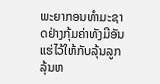ພະຍາກອນທຳມະຊາດຢ່າງກຸ້ມຄ່າທັງມີອັນແຮ່ໄວ້ໃຫ້ກັບລຸ້ນລູກລຸ້ນຫ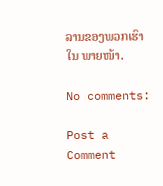ລານຂອງພວກເຮົາໃນ ພາຍໜ້າ.

No comments:

Post a Comment